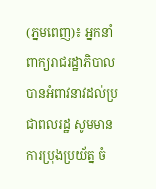(ភ្នមពេញ)៖ អ្នកនាំពាក្យរាជរដ្ឋាភិបាល បានអំពាវនាវដល់ប្រជាពលរដ្ឋ សូមមានការប្រុងប្រយ័ត្ន ចំ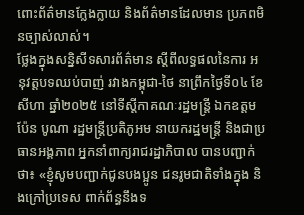ពោះព័ត៌មានក្លែងក្លាយ និងព័ត៌មានដែលមាន ប្រភពមិនច្បាស់លាស់។
ថ្លែងក្នុងសន្និសីទសារព័ត៌មាន ស្តីពីលទ្ធផលនៃការ អនុវត្តបទឈប់បាញ់ រវាងកម្ពុជា-ថៃ នាព្រឹកថ្ងៃទី០៤ ខែសីហា ឆ្នាំ២០២៥ នៅទីស្តីកាគណៈរដ្ឋមន្ត្រី ឯកឧត្តម ប៉ែន បូណា រដ្ឋមន្រ្ដីប្រតិភូអម នាយករដ្ឋមន្រ្ដី និងជាប្រធានអង្គភាព អ្នកនាំពាក្យរាជរដ្ឋាភិបាល បានបញ្ជាក់ថា៖ «ខ្ញុំសូមបញ្ជាក់ជូនបងប្អូន ជនរូមជាតិទាំងក្នុង និងក្រៅប្រទេស ពាក់ព័ន្ធនឹងទ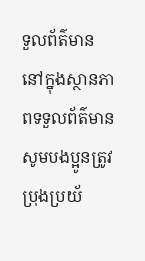ទួលព័ត៌មាន នៅក្នុងស្ថានភាពទទួលព័ត៌មាន សូមបងប្អូនត្រូវប្រុងប្រយ័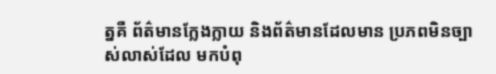ត្នគឺ ព័ត៌មានក្លែងក្លាយ និងព័ត៌មានដែលមាន ប្រភពមិនច្បាស់លាស់ដែល មកបំពុ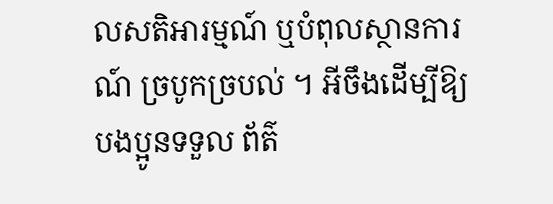លសតិអារម្មណ៍ ឬបំពុលស្ថានការណ៍ ច្របូកច្របល់ ។ អីចឹងដើម្បីឱ្យបងប្អូនទទួល ព័ត៌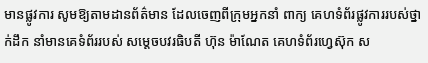មានផ្លូវការ សូមឱ្យតាមដានព័ត៌មាន ដែលចេញពីក្រុមអ្នកនាំ ពាក្យ គេហទំព័រផ្លូវការរបស់ថ្នាក់ដឹក នាំមានគេទំព័ររបស់ សម្តេចបវរធិបតី ហ៊ុន ម៉ាណែត គេហទំព័រហ្វេស៊ុក ស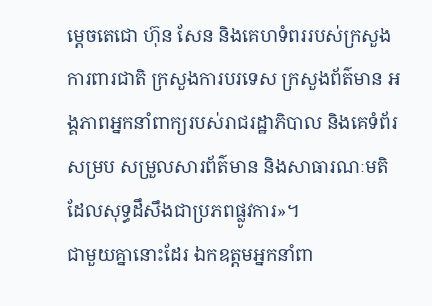ម្តេចតេជោ ហ៊ុន សែន និងគេហទំពររបស់ក្រសួងការពារជាតិ ក្រសួងការបរទេស ក្រសួងព័ត៌មាន អង្គភាពអ្នកនាំពាក្យរបស់រាជរដ្ឋាភិបាល និងគេទំព័រសម្រប សម្រួលសារព័ត៌មាន និងសាធារណៈមតិដែលសុទ្ធដឹសឹងជាប្រភពផ្លូវការ»។
ជាមួយគ្នានោះដែរ ឯកឧត្តមអ្នកនាំពា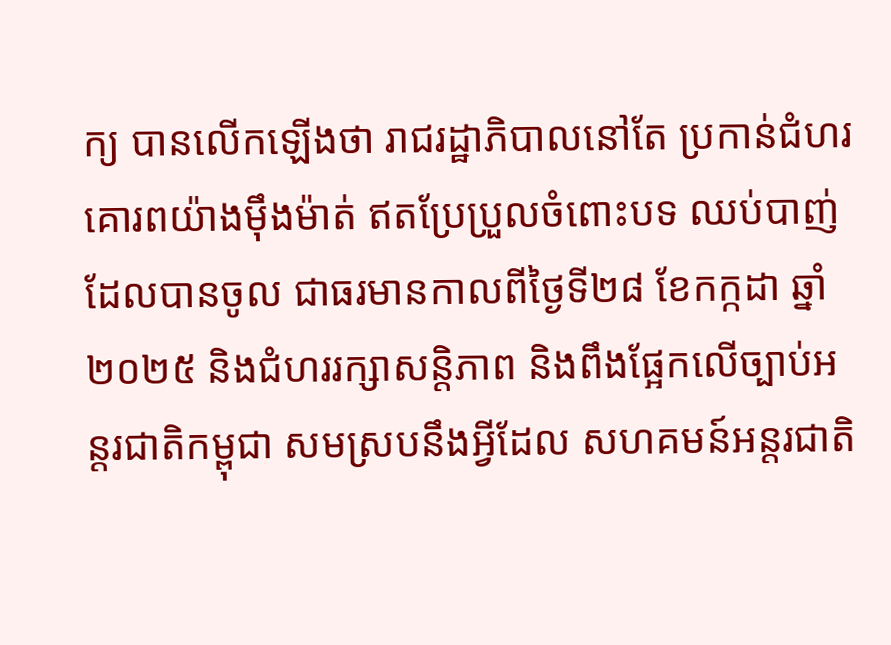ក្យ បានលើកឡើងថា រាជរដ្ឋាភិបាលនៅតែ ប្រកាន់ជំហរគោរពយ៉ាងម៉ឹងម៉ាត់ ឥតប្រែប្រួលចំពោះបទ ឈប់បាញ់ដែលបានចូល ជាធរមានកាលពីថ្ងៃទី២៨ ខែកក្កដា ឆ្នាំ២០២៥ និងជំហររក្សាសន្តិភាព និងពឹងផ្អែកលើច្បាប់អន្តរជាតិកម្ពុជា សមស្របនឹងអ្វីដែល សហគមន៍អន្តរជាតិ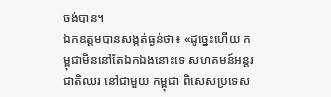ចង់បាន។
ឯកឧត្ដមបានសង្កត់ធ្ងន់ថា៖ «ដូច្នេះហើយ កម្ពុជាមិននៅតែឯកឯងនោះទេ សហគមន៍អន្តរជាតិឈរ នៅជាមួយ កម្ពុជា ពិសេសប្រទេស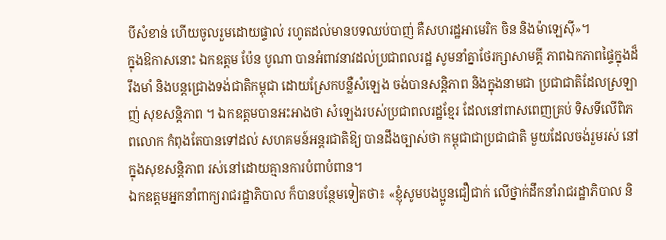បីសំខាន់ ហើយចូលរួមដោយផ្ទាល់ រហូតដល់មានបទឈប់បាញ់ គឺសហរដ្ឋអាមេរិក ចិន និងម៉ាឡេស៊ី»។
ក្នុងឱកាសនោះ ឯកឧត្តម ប៉ែន បូណា បានអំពាវនាវដល់ប្រជាពលរដ្ឋ សូមនាំគ្នាថែរក្សាសាមគ្គី ភាពឯកភាពផ្ទៃក្នុងដ៏រឹងមាំ និងបន្តជ្រោងទង់ជាតិកម្ពុជា ដោយស្រែកបន្លឺសំឡេង ចង់បានសន្តិភាព និងក្នុងនាមជា ប្រជាជាតិដែលស្រឡាញ់ សុខសន្តិភាព ។ ឯកឧត្ដមបានអះអាងថា សំឡេងរបស់ប្រជាពលរដ្ឋខ្មែរ ដែលនៅពាសពេញគ្រប់ ទិសទីលើពិភពលោក កំពុងតែបានទៅដល់ សហគមន៍អន្តរជាតិឱ្យ បានដឹងច្បាស់ថា កម្ពុជាជាប្រជាជាតិ មួយដែលចង់រួមរស់ នៅក្នុងសុខសន្តិភាព រស់នៅដោយគ្មានការបំពាបំពាន។
ឯកឧត្ដមអ្នកនាំពាក្យរាជរដ្ឋាភិបាល ក៏បានបន្ថែមទៀតថា៖ «ខ្ញុំសូមបងប្អូនជឿជាក់ លើថ្នាក់ដឹកនាំរាជរដ្ឋាភិបាល និ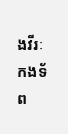ងវីរៈកងទ័ព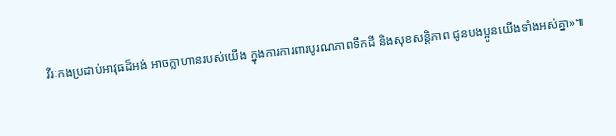វីរៈកងប្រដាប់អាវុធដ៏អង់ អាចក្លាហានរបស់យើង ក្នុងការការពារបូរណភាពទឹកដី និងសុខសន្តិភាព ជូនបងប្អូនយើងទាំងអស់គ្នា»៕